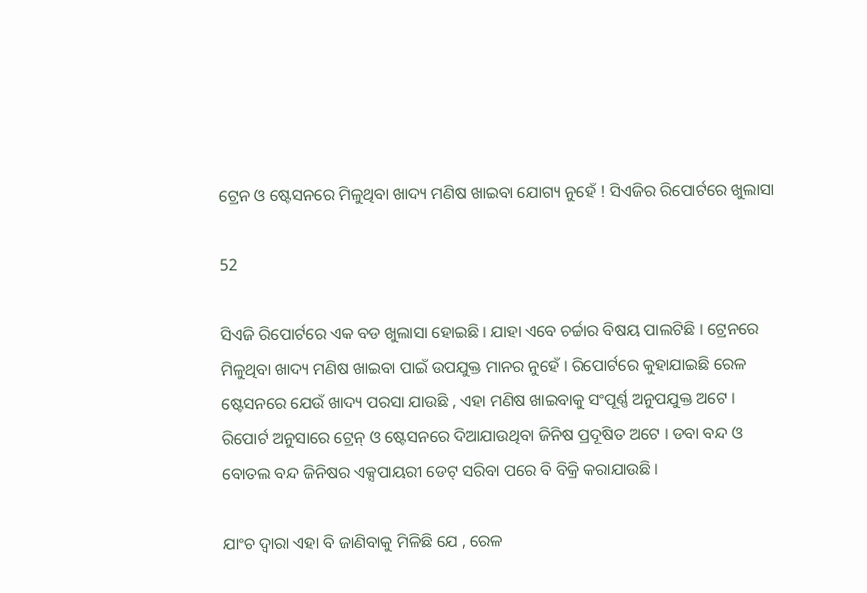ଟ୍ରେନ ଓ ଷ୍ଟେସନରେ ମିଳୁଥିବା ଖାଦ୍ୟ ମଣିଷ ଖାଇବା ଯୋଗ୍ୟ ନୁହେଁ ! ସିଏଜିର ରିପୋର୍ଟରେ ଖୁଲାସା

52

ସିଏଜି ରିପୋର୍ଟରେ ଏକ ବଡ ଖୁଲାସା ହୋଇଛି । ଯାହା ଏବେ ଚର୍ଚ୍ଚାର ବିଷୟ ପାଲଟିଛି । ଟ୍ରେନରେ ମିଳୁଥିବା ଖାଦ୍ୟ ମଣିଷ ଖାଇବା ପାଇଁ ଉପଯୁକ୍ତ ମାନର ନୁହେଁ । ରିପୋର୍ଟରେ କୁହାଯାଇଛି ରେଳ ଷ୍ଟେସନରେ ଯେଉଁ ଖାଦ୍ୟ ପରସା ଯାଉଛି , ଏହା ମଣିଷ ଖାଇବାକୁ ସଂପୂର୍ଣ୍ଣ ଅନୁପଯୁକ୍ତ ଅଟେ । ରିପୋର୍ଟ ଅନୁସାରେ ଟ୍ରେନ୍ ଓ ଷ୍ଟେସନରେ ଦିଆଯାଉଥିବା ଜିନିଷ ପ୍ରଦୂଷିତ ଅଟେ । ଡବା ବନ୍ଦ ଓ ବୋତଲ ବନ୍ଦ ଜିନିଷର ଏକ୍ସପାୟରୀ ଡେଟ୍ ସରିବା ପରେ ବି ବିକ୍ରି କରାଯାଉଛି ।

ଯାଂଚ ଦ୍ୱାରା ଏହା ବି ଜାଣିବାକୁ ମିଳିଛି ଯେ , ରେଳ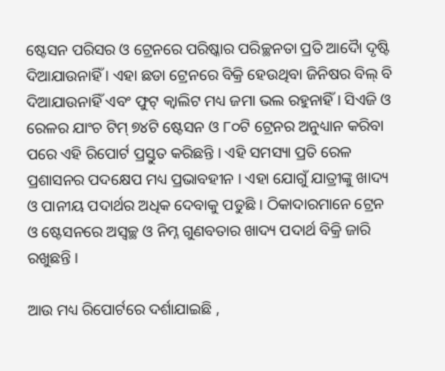ଷ୍ଟେସନ ପରିସର ଓ ଟ୍ରେନରେ ପରିଷ୍କାର ପରିଚ୍ଛନତା ପ୍ରତି ଆଦୈା ଦୃଷ୍ଟି ଦିଆଯାଉନାହିଁ । ଏହା ଛଡା ଟ୍ରେନରେ ବିକ୍ରି ହେଉଥିବା ଜିନିଷର ବିଲ୍ ବି ଦିଆଯାଉନାହିଁ ଏବଂ ଫୁଟ୍ କ୍ୱାଲିଟ ମଧ୍ୟ ଜମା ଭଲ ରହୁନାହିଁ । ସିଏଜି ଓ ରେଳର ଯାଂଚ ଟିମ୍ ୭୪ଟି ଷ୍ଟେସନ ଓ ୮୦ଟି ଟ୍ରେନର ଅନୁଧ୍ୟାନ କରିବା ପରେ ଏହି ରିପୋର୍ଟ ପ୍ରସ୍ତୁତ କରିଛନ୍ତି । ଏହି ସମସ୍ୟା ପ୍ରତି ରେଳ ପ୍ରଶାସନର ପଦକ୍ଷେପ ମଧ୍ୟ ପ୍ରଭାବହୀନ । ଏହା ଯୋଗୁଁ ଯାତ୍ରୀଙ୍କୁ ଖାଦ୍ୟ ଓ ପାନୀୟ ପଦାର୍ଥର ଅଧିକ ଦେବାକୁ ପଡୁଛି । ଠିକାଦାରମାନେ ଟ୍ରେନ ଓ ଷ୍ଟେସନରେ ଅସ୍ୱଚ୍ଛ ଓ ନିମ୍ନ ଗୁଣବତାର ଖାଦ୍ୟ ପଦାର୍ଥ ବିକ୍ରି ଜାରି ରଖୁଛନ୍ତି ।

ଆଉ ମଧ୍ୟ ରିପୋର୍ଟରେ ଦର୍ଶାଯାଇଛି ,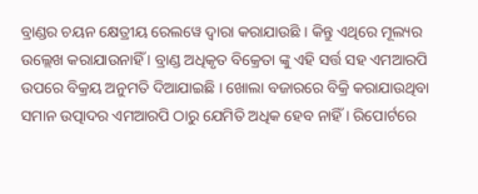ବ୍ରାଣ୍ଡର ଚୟନ କ୍ଷେତ୍ରୀୟ ରେଲୱେ ଦ୍ୱାରା କରାଯାଉଛି । କିନ୍ତୁ ଏଥିରେ ମୂଲ୍ୟର ଉଲ୍ଲେଖ କରାଯାଉନାହିଁ । ବ୍ରାଣ୍ଡ ଅଧିକୃତ ବିକ୍ରେତା ଙ୍କୁ ଏହି ସର୍ତ୍ତ ସହ ଏମଆରପି ଉପରେ ବିକ୍ରୟ ଅନୁମତି ଦିଆଯାଇଛି । ଖୋଲା ବଜାରରେ ବିକ୍ରି କରାଯାଉଥିବା ସମାନ ଉତ୍ପାଦର ଏମଆରପି ଠାରୁ ଯେମିତି ଅଧିକ ହେବ ନାହିଁ । ରିପୋର୍ଟରେ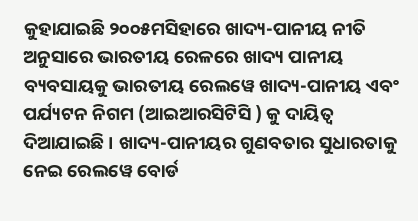କୁହାଯାଇଛି ୨୦୦୫ମସିହାରେ ଖାଦ୍ୟ-ପାନୀୟ ନୀତି ଅନୁସାରେ ଭାରତୀୟ ରେଳରେ ଖାଦ୍ୟ ପାନୀୟ ବ୍ୟବସାୟକୁ ଭାରତୀୟ ରେଲୱେ ଖାଦ୍ୟ-ପାନୀୟ ଏବଂ ପର୍ଯ୍ୟଟନ ନିଗମ (ଆଇଆରସିଟିସି ) କୁ ଦାୟିତ୍ୱ ଦିଆଯାଇଛି । ଖାଦ୍ୟ-ପାନୀୟର ଗୁଣବତାର ସୁଧାରତାକୁ ନେଇ ରେଲୱେ ବୋର୍ଡ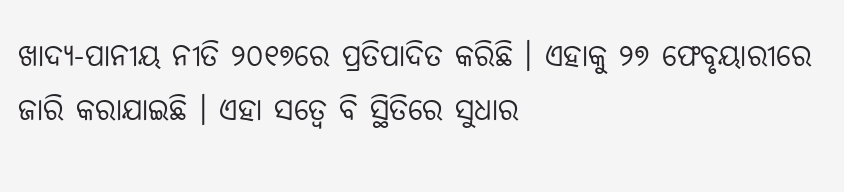ଖାଦ୍ୟ-ପାନୀୟ ନୀତି ୨୦୧୭ରେ ପ୍ରତିପାଦିତ କରିଛି । ଏହାକୁ ୨୭ ଫେବୃୟାରୀରେ ଜାରି କରାଯାଇଛି । ଏହା ସତ୍ୱେ ବି ସ୍ଥିତିରେ ସୁଧାର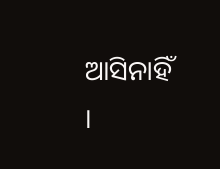ଆସିନାହିଁ ।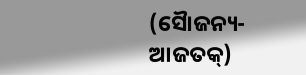(ସୈାଜନ୍ୟ- ଆଜତକ୍)